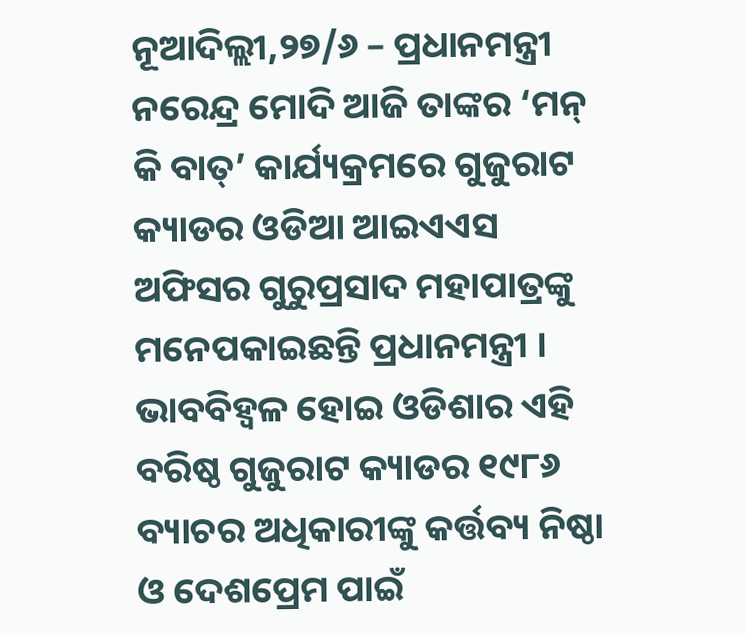ନୂଆଦିଲ୍ଲୀ,୨୭/୬ – ପ୍ରଧାନମନ୍ତ୍ରୀ ନରେନ୍ଦ୍ର ମୋଦି ଆଜି ତାଙ୍କର ‘ମନ୍ କି ବାତ୍’ କାର୍ଯ୍ୟକ୍ରମରେ ଗୁଜୁରାଟ କ୍ୟାଡର ଓଡିଆ ଆଇଏଏସ ଅଫିସର ଗୁରୁପ୍ରସାଦ ମହାପାତ୍ରଙ୍କୁ ମନେପକାଇଛନ୍ତି ପ୍ରଧାନମନ୍ତ୍ରୀ । ଭାବବିହ୍ୱଳ ହୋଇ ଓଡିଶାର ଏହି ବରିଷ୍ଠ ଗୁଜୁରାଟ କ୍ୟାଡର ୧୯୮୬ ବ୍ୟାଚର ଅଧିକାରୀଙ୍କୁ କର୍ତ୍ତବ୍ୟ ନିଷ୍ଠା ଓ ଦେଶପ୍ରେମ ପାଇଁ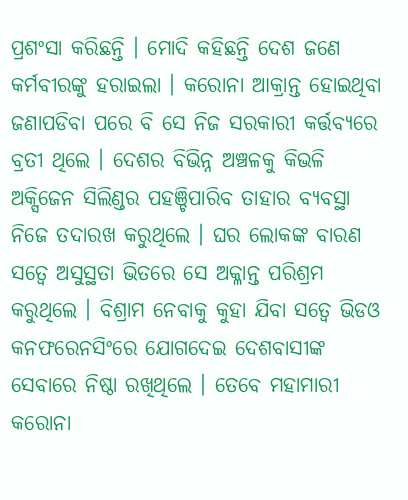ପ୍ରଶଂସା କରିଛନ୍ତି । ମୋଦି କହିଛନ୍ତି ଦେଶ ଜଣେ କର୍ମବୀରଙ୍କୁ ହରାଇଲା । କରୋନା ଆକ୍ରାନ୍ତ ହୋଇଥିବା ଜଣାପଡିବା ପରେ ବି ସେ ନିଜ ସରକାରୀ କର୍ତ୍ତବ୍ୟରେ ବ୍ରତୀ ଥିଲେ । ଦେଶର ବିଭିନ୍ନ ଅଞ୍ଚଳକୁ କିଭଳି ଅକ୍ସିଜେନ ସିଲିଣ୍ଡର ପହଞ୍ଚିପାରିବ ତାହାର ବ୍ୟବସ୍ଥା ନିଜେ ତଦାରଖ କରୁଥିଲେ । ଘର ଲୋକଙ୍କ ବାରଣ ସତ୍ୱେ ଅସୁସ୍ଥତା ଭିତରେ ସେ ଅକ୍ଳାନ୍ତ ପରିଶ୍ରମ କରୁଥିଲେ । ବିଶ୍ରାମ ନେବାକୁ କୁହା ଯିବା ସତ୍ୱେ ଭିଡଓ କନଫରେନସିଂରେ ଯୋଗଦେଇ ଦେଶବାସୀଙ୍କ ସେବାରେ ନିଷ୍ଠା ରଖିଥିଲେ । ତେବେ ମହାମାରୀ କରୋନା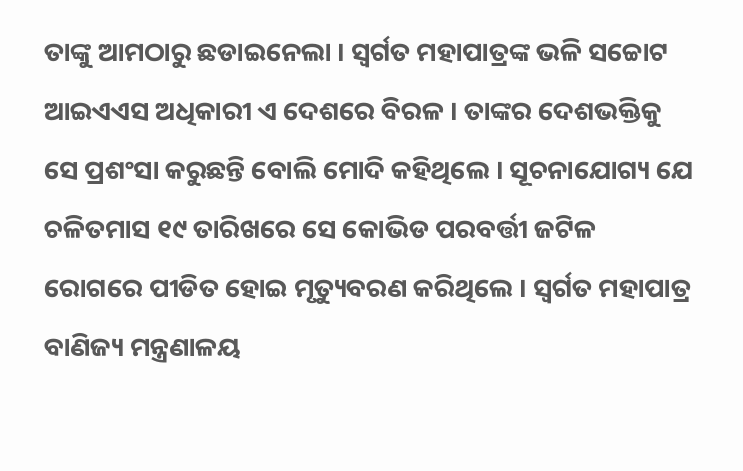ତାଙ୍କୁ ଆମଠାରୁ ଛଡାଇନେଲା । ସ୍ୱର୍ଗତ ମହାପାତ୍ରଙ୍କ ଭଳି ସଚ୍ଚୋଟ ଆଇଏଏସ ଅଧିକାରୀ ଏ ଦେଶରେ ବିରଳ । ତାଙ୍କର ଦେଶଭକ୍ତିକୁ ସେ ପ୍ରଶଂସା କରୁଛନ୍ତି ବୋଲି ମୋଦି କହିଥିଲେ । ସୂଚନାଯୋଗ୍ୟ ଯେ ଚଳିତମାସ ୧୯ ତାରିଖରେ ସେ କୋଭିଡ ପରବର୍ତ୍ତୀ ଜଟିଳ ରୋଗରେ ପୀଡିତ ହୋଇ ମୃତ୍ୟୁବରଣ କରିଥିଲେ । ସ୍ୱର୍ଗତ ମହାପାତ୍ର ବାଣିଜ୍ୟ ମନ୍ତ୍ରଣାଳୟ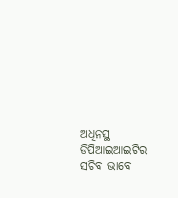ଅଧିନସ୍ଥ ଡିପିଆଇଆଇଟିର ସଚିବ ଭାବେ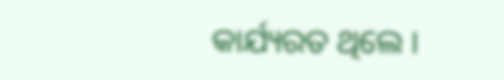କାର୍ଯ୍ୟରତ ଥିଲେ ।